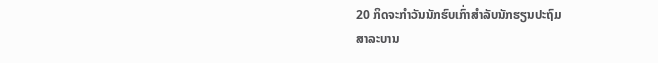20 ກິດຈະກໍາວັນນັກຮົບເກົ່າສໍາລັບນັກຮຽນປະຖົມ
ສາລະບານ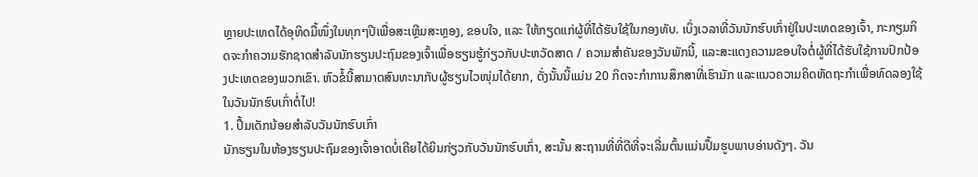ຫຼາຍປະເທດໄດ້ອຸທິດມື້ໜຶ່ງໃນທຸກໆປີເພື່ອສະເຫຼີມສະຫຼອງ, ຂອບໃຈ, ແລະ ໃຫ້ກຽດແກ່ຜູ້ທີ່ໄດ້ຮັບໃຊ້ໃນກອງທັບ. ເບິ່ງເວລາທີ່ວັນນັກຮົບເກົ່າຢູ່ໃນປະເທດຂອງເຈົ້າ, ກະກຽມກິດຈະກໍາຄວາມຮັກຊາດສໍາລັບນັກຮຽນປະຖົມຂອງເຈົ້າເພື່ອຮຽນຮູ້ກ່ຽວກັບປະຫວັດສາດ / ຄວາມສໍາຄັນຂອງວັນພັກນີ້, ແລະສະແດງຄວາມຂອບໃຈຕໍ່ຜູ້ທີ່ໄດ້ຮັບໃຊ້ການປົກປ້ອງປະເທດຂອງພວກເຂົາ. ຫົວຂໍ້ນີ້ສາມາດສົນທະນາກັບຜູ້ຮຽນໄວໜຸ່ມໄດ້ຍາກ, ດັ່ງນັ້ນນີ້ແມ່ນ 20 ກິດຈະກຳການສຶກສາທີ່ເຮົາມັກ ແລະແນວຄວາມຄິດຫັດຖະກຳເພື່ອທົດລອງໃຊ້ໃນວັນນັກຮົບເກົ່າຕໍ່ໄປ!
1. ປຶ້ມເດັກນ້ອຍສຳລັບວັນນັກຮົບເກົ່າ
ນັກຮຽນໃນຫ້ອງຮຽນປະຖົມຂອງເຈົ້າອາດບໍ່ເຄີຍໄດ້ຍິນກ່ຽວກັບວັນນັກຮົບເກົ່າ, ສະນັ້ນ ສະຖານທີ່ທີ່ດີທີ່ຈະເລີ່ມຕົ້ນແມ່ນປຶ້ມຮູບພາບອ່ານດັງໆ. ວັນ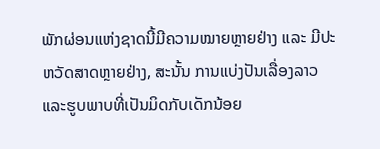ພັກຜ່ອນແຫ່ງຊາດນີ້ມີຄວາມໝາຍຫຼາຍຢ່າງ ແລະ ມີປະຫວັດສາດຫຼາຍຢ່າງ, ສະນັ້ນ ການແບ່ງປັນເລື່ອງລາວ ແລະຮູບພາບທີ່ເປັນມິດກັບເດັກນ້ອຍ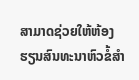ສາມາດຊ່ວຍໃຫ້ຫ້ອງຮຽນສົນທະນາຫົວຂໍ້ສຳ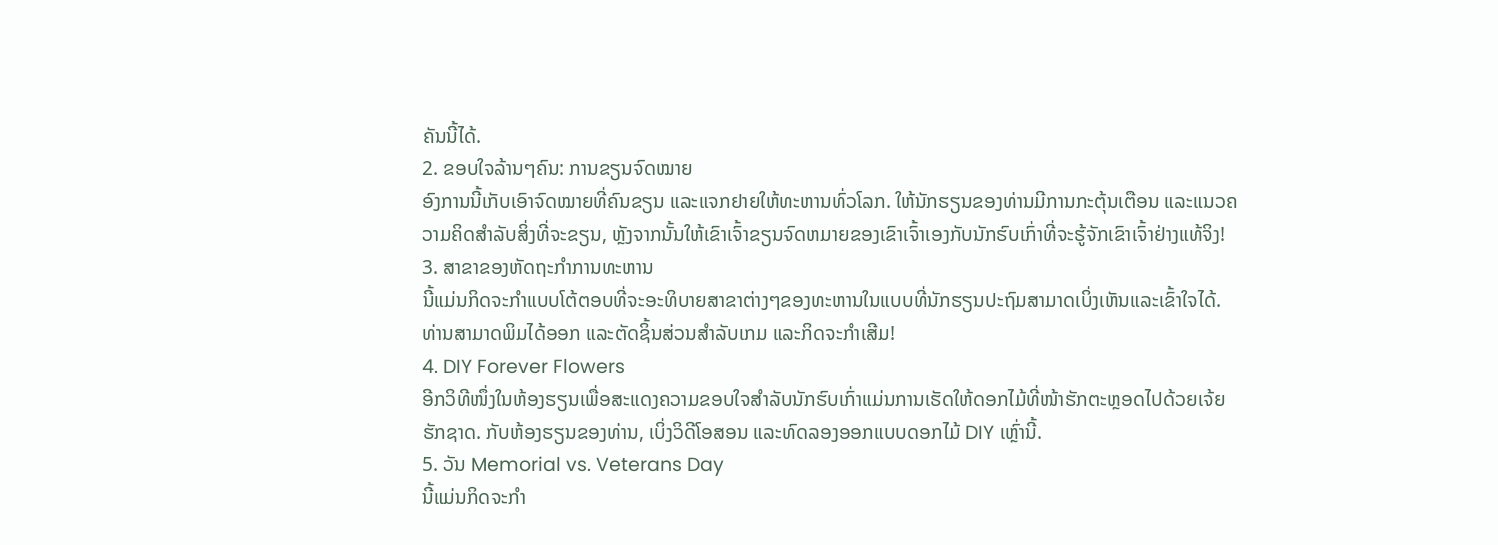ຄັນນີ້ໄດ້.
2. ຂອບໃຈລ້ານໆຄົນ: ການຂຽນຈົດໝາຍ
ອົງການນີ້ເກັບເອົາຈົດໝາຍທີ່ຄົນຂຽນ ແລະແຈກຢາຍໃຫ້ທະຫານທົ່ວໂລກ. ໃຫ້ນັກຮຽນຂອງທ່ານມີການກະຕຸ້ນເຕືອນ ແລະແນວຄວາມຄິດສໍາລັບສິ່ງທີ່ຈະຂຽນ, ຫຼັງຈາກນັ້ນໃຫ້ເຂົາເຈົ້າຂຽນຈົດຫມາຍຂອງເຂົາເຈົ້າເອງກັບນັກຮົບເກົ່າທີ່ຈະຮູ້ຈັກເຂົາເຈົ້າຢ່າງແທ້ຈິງ!
3. ສາຂາຂອງຫັດຖະກໍາການທະຫານ
ນີ້ແມ່ນກິດຈະກໍາແບບໂຕ້ຕອບທີ່ຈະອະທິບາຍສາຂາຕ່າງໆຂອງທະຫານໃນແບບທີ່ນັກຮຽນປະຖົມສາມາດເບິ່ງເຫັນແລະເຂົ້າໃຈໄດ້. ທ່ານສາມາດພິມໄດ້ອອກ ແລະຕັດຊິ້ນສ່ວນສຳລັບເກມ ແລະກິດຈະກຳເສີມ!
4. DIY Forever Flowers
ອີກວິທີໜຶ່ງໃນຫ້ອງຮຽນເພື່ອສະແດງຄວາມຂອບໃຈສຳລັບນັກຮົບເກົ່າແມ່ນການເຮັດໃຫ້ດອກໄມ້ທີ່ໜ້າຮັກຕະຫຼອດໄປດ້ວຍເຈ້ຍຮັກຊາດ. ກັບຫ້ອງຮຽນຂອງທ່ານ, ເບິ່ງວິດີໂອສອນ ແລະທົດລອງອອກແບບດອກໄມ້ DIY ເຫຼົ່ານີ້.
5. ວັນ Memorial vs. Veterans Day
ນີ້ແມ່ນກິດຈະກຳ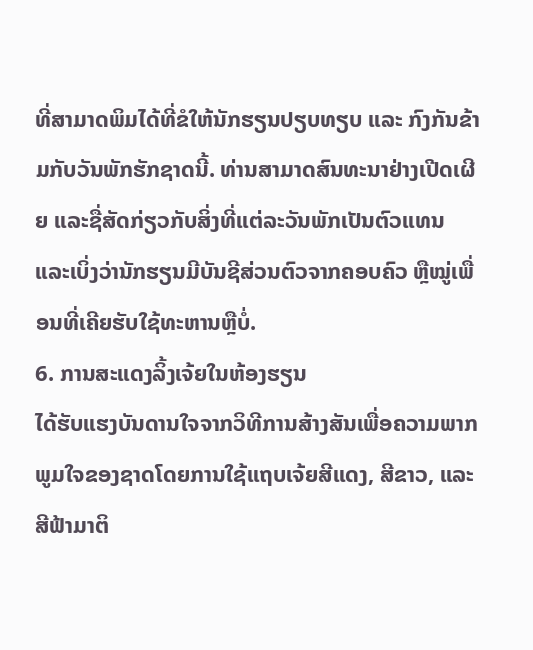ທີ່ສາມາດພິມໄດ້ທີ່ຂໍໃຫ້ນັກຮຽນປຽບທຽບ ແລະ ກົງກັນຂ້າມກັບວັນພັກຮັກຊາດນີ້. ທ່ານສາມາດສົນທະນາຢ່າງເປີດເຜີຍ ແລະຊື່ສັດກ່ຽວກັບສິ່ງທີ່ແຕ່ລະວັນພັກເປັນຕົວແທນ ແລະເບິ່ງວ່ານັກຮຽນມີບັນຊີສ່ວນຕົວຈາກຄອບຄົວ ຫຼືໝູ່ເພື່ອນທີ່ເຄີຍຮັບໃຊ້ທະຫານຫຼືບໍ່.
6. ການສະແດງລິ້ງເຈ້ຍໃນຫ້ອງຮຽນ
ໄດ້ຮັບແຮງບັນດານໃຈຈາກວິທີການສ້າງສັນເພື່ອຄວາມພາກພູມໃຈຂອງຊາດໂດຍການໃຊ້ແຖບເຈ້ຍສີແດງ, ສີຂາວ, ແລະສີຟ້າມາຕິ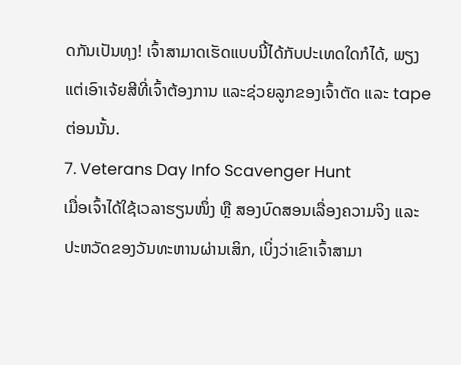ດກັນເປັນທຸງ! ເຈົ້າສາມາດເຮັດແບບນີ້ໄດ້ກັບປະເທດໃດກໍໄດ້, ພຽງແຕ່ເອົາເຈ້ຍສີທີ່ເຈົ້າຕ້ອງການ ແລະຊ່ວຍລູກຂອງເຈົ້າຕັດ ແລະ tape ຕ່ອນນັ້ນ.
7. Veterans Day Info Scavenger Hunt
ເມື່ອເຈົ້າໄດ້ໃຊ້ເວລາຮຽນໜຶ່ງ ຫຼື ສອງບົດສອນເລື່ອງຄວາມຈິງ ແລະປະຫວັດຂອງວັນທະຫານຜ່ານເສິກ, ເບິ່ງວ່າເຂົາເຈົ້າສາມາ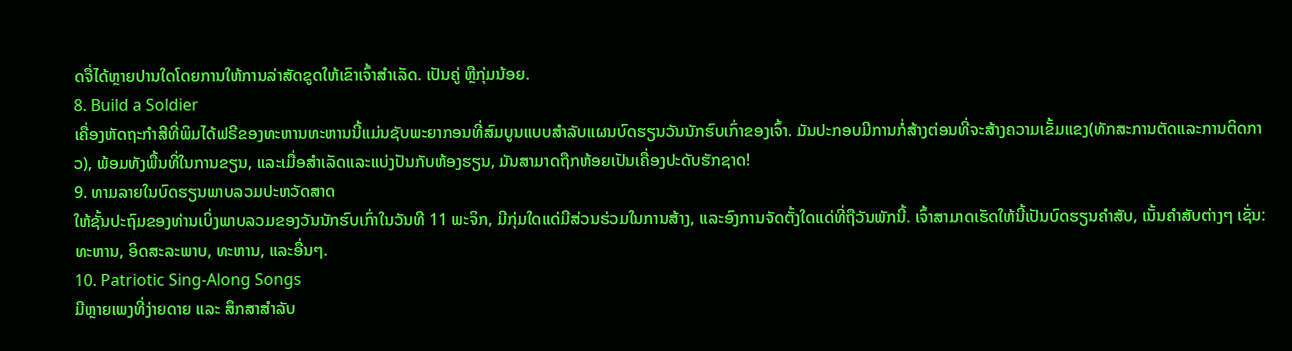ດຈື່ໄດ້ຫຼາຍປານໃດໂດຍການໃຫ້ການລ່າສັດຂູດໃຫ້ເຂົາເຈົ້າສໍາເລັດ. ເປັນຄູ່ ຫຼືກຸ່ມນ້ອຍ.
8. Build a Soldier
ເຄື່ອງຫັດຖະກໍາສີທີ່ພິມໄດ້ຟຣີຂອງທະຫານທະຫານນີ້ແມ່ນຊັບພະຍາກອນທີ່ສົມບູນແບບສໍາລັບແຜນບົດຮຽນວັນນັກຮົບເກົ່າຂອງເຈົ້າ. ມັນປະກອບມີການກໍ່ສ້າງຕ່ອນທີ່ຈະສ້າງຄວາມເຂັ້ມແຂງ(ທັກສະການຕັດແລະການຕິດກາວ), ພ້ອມທັງພື້ນທີ່ໃນການຂຽນ, ແລະເມື່ອສໍາເລັດແລະແບ່ງປັນກັບຫ້ອງຮຽນ, ມັນສາມາດຖືກຫ້ອຍເປັນເຄື່ອງປະດັບຮັກຊາດ!
9. ທາມລາຍໃນບົດຮຽນພາບລວມປະຫວັດສາດ
ໃຫ້ຊັ້ນປະຖົມຂອງທ່ານເບິ່ງພາບລວມຂອງວັນນັກຮົບເກົ່າໃນວັນທີ 11 ພະຈິກ, ມີກຸ່ມໃດແດ່ມີສ່ວນຮ່ວມໃນການສ້າງ, ແລະອົງການຈັດຕັ້ງໃດແດ່ທີ່ຖືວັນພັກນີ້. ເຈົ້າສາມາດເຮັດໃຫ້ນີ້ເປັນບົດຮຽນຄຳສັບ, ເນັ້ນຄຳສັບຕ່າງໆ ເຊັ່ນ: ທະຫານ, ອິດສະລະພາບ, ທະຫານ, ແລະອື່ນໆ.
10. Patriotic Sing-Along Songs
ມີຫຼາຍເພງທີ່ງ່າຍດາຍ ແລະ ສຶກສາສຳລັບ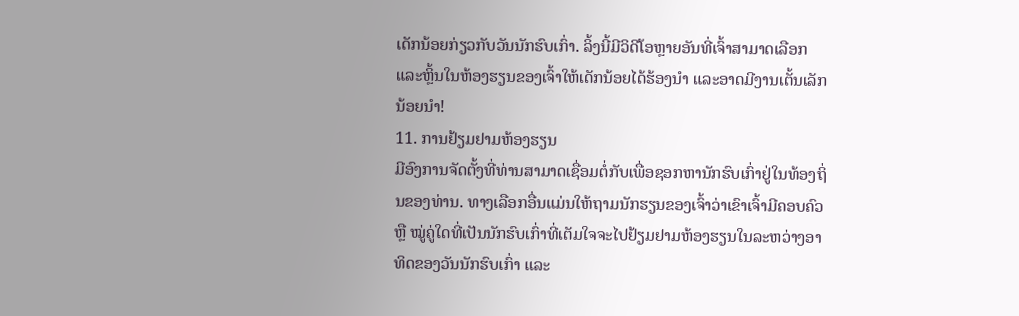ເດັກນ້ອຍກ່ຽວກັບວັນນັກຮົບເກົ່າ. ລິ້ງນີ້ມີວິດີໂອຫຼາຍອັນທີ່ເຈົ້າສາມາດເລືອກ ແລະຫຼິ້ນໃນຫ້ອງຮຽນຂອງເຈົ້າໃຫ້ເດັກນ້ອຍໄດ້ຮ້ອງນຳ ແລະອາດມີງານເຕັ້ນເລັກນ້ອຍນຳ!
11. ການຢ້ຽມຢາມຫ້ອງຮຽນ
ມີອົງການຈັດຕັ້ງທີ່ທ່ານສາມາດເຊື່ອມຕໍ່ກັບເພື່ອຊອກຫານັກຮົບເກົ່າຢູ່ໃນທ້ອງຖິ່ນຂອງທ່ານ. ທາງເລືອກອື່ນແມ່ນໃຫ້ຖາມນັກຮຽນຂອງເຈົ້າວ່າເຂົາເຈົ້າມີຄອບຄົວ ຫຼື ໝູ່ຄູ່ໃດທີ່ເປັນນັກຮົບເກົ່າທີ່ເຕັມໃຈຈະໄປຢ້ຽມຢາມຫ້ອງຮຽນໃນລະຫວ່າງອາທິດຂອງວັນນັກຮົບເກົ່າ ແລະ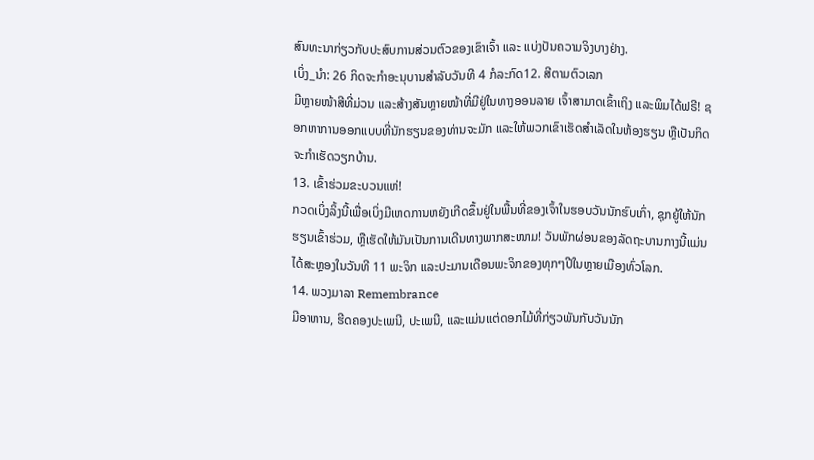ສົນທະນາກ່ຽວກັບປະສົບການສ່ວນຕົວຂອງເຂົາເຈົ້າ ແລະ ແບ່ງປັນຄວາມຈິງບາງຢ່າງ.
ເບິ່ງ_ນຳ: 26 ກິດຈະກຳອະນຸບານສຳລັບວັນທີ 4 ກໍລະກົດ12. ສີຕາມຕົວເລກ
ມີຫຼາຍໜ້າສີທີ່ມ່ວນ ແລະສ້າງສັນຫຼາຍໜ້າທີ່ມີຢູ່ໃນທາງອອນລາຍ ເຈົ້າສາມາດເຂົ້າເຖິງ ແລະພິມໄດ້ຟຣີ! ຊອກຫາການອອກແບບທີ່ນັກຮຽນຂອງທ່ານຈະມັກ ແລະໃຫ້ພວກເຂົາເຮັດສຳເລັດໃນຫ້ອງຮຽນ ຫຼືເປັນກິດຈະກຳເຮັດວຽກບ້ານ.
13. ເຂົ້າຮ່ວມຂະບວນແຫ່!
ກວດເບິ່ງລິ້ງນີ້ເພື່ອເບິ່ງມີເຫດການຫຍັງເກີດຂຶ້ນຢູ່ໃນພື້ນທີ່ຂອງເຈົ້າໃນຮອບວັນນັກຮົບເກົ່າ, ຊຸກຍູ້ໃຫ້ນັກຮຽນເຂົ້າຮ່ວມ, ຫຼືເຮັດໃຫ້ມັນເປັນການເດີນທາງພາກສະໜາມ! ວັນພັກຜ່ອນຂອງລັດຖະບານກາງນີ້ແມ່ນໄດ້ສະຫຼອງໃນວັນທີ 11 ພະຈິກ ແລະປະມານເດືອນພະຈິກຂອງທຸກໆປີໃນຫຼາຍເມືອງທົ່ວໂລກ.
14. ພວງມາລາ Remembrance
ມີອາຫານ, ຮີດຄອງປະເພນີ, ປະເພນີ, ແລະແມ່ນແຕ່ດອກໄມ້ທີ່ກ່ຽວພັນກັບວັນນັກ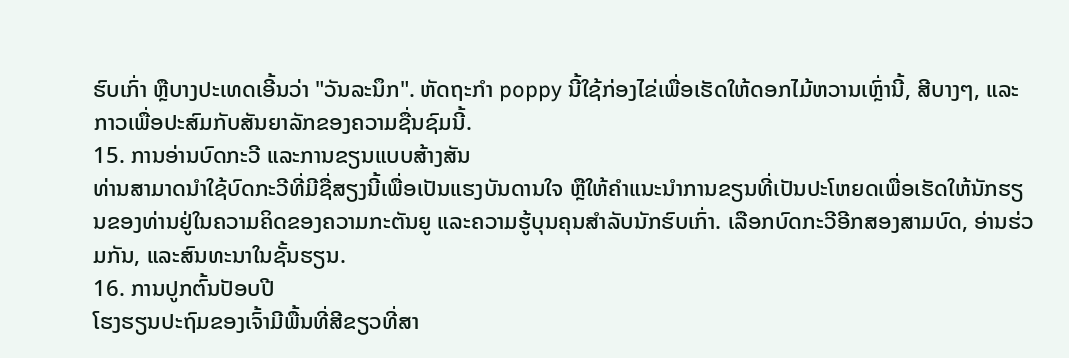ຮົບເກົ່າ ຫຼືບາງປະເທດເອີ້ນວ່າ "ວັນລະນຶກ". ຫັດຖະກຳ poppy ນີ້ໃຊ້ກ່ອງໄຂ່ເພື່ອເຮັດໃຫ້ດອກໄມ້ຫວານເຫຼົ່ານີ້, ສີບາງໆ, ແລະກາວເພື່ອປະສົມກັບສັນຍາລັກຂອງຄວາມຊື່ນຊົມນີ້.
15. ການອ່ານບົດກະວີ ແລະການຂຽນແບບສ້າງສັນ
ທ່ານສາມາດນໍາໃຊ້ບົດກະວີທີ່ມີຊື່ສຽງນີ້ເພື່ອເປັນແຮງບັນດານໃຈ ຫຼືໃຫ້ຄໍາແນະນໍາການຂຽນທີ່ເປັນປະໂຫຍດເພື່ອເຮັດໃຫ້ນັກຮຽນຂອງທ່ານຢູ່ໃນຄວາມຄິດຂອງຄວາມກະຕັນຍູ ແລະຄວາມຮູ້ບຸນຄຸນສໍາລັບນັກຮົບເກົ່າ. ເລືອກບົດກະວີອີກສອງສາມບົດ, ອ່ານຮ່ວມກັນ, ແລະສົນທະນາໃນຊັ້ນຮຽນ.
16. ການປູກຕົ້ນປັອບປີ
ໂຮງຮຽນປະຖົມຂອງເຈົ້າມີພື້ນທີ່ສີຂຽວທີ່ສາ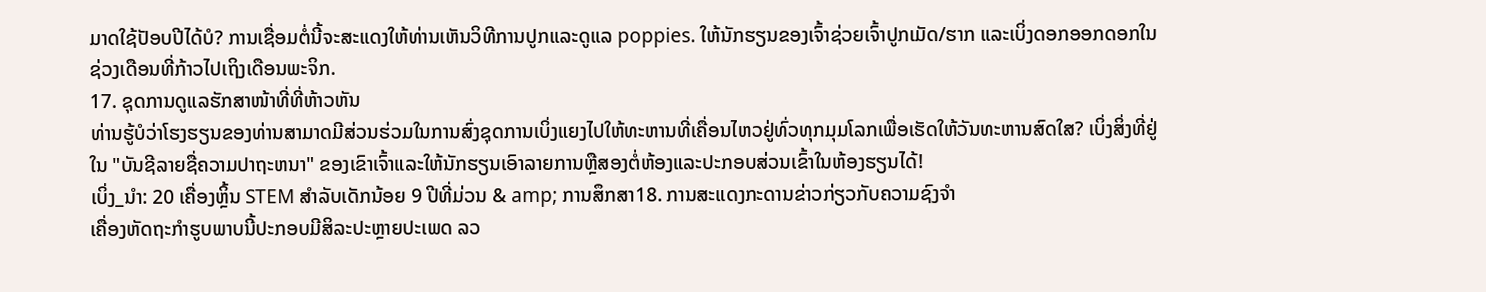ມາດໃຊ້ປັອບປີໄດ້ບໍ? ການເຊື່ອມຕໍ່ນີ້ຈະສະແດງໃຫ້ທ່ານເຫັນວິທີການປູກແລະດູແລ poppies. ໃຫ້ນັກຮຽນຂອງເຈົ້າຊ່ວຍເຈົ້າປູກເມັດ/ຮາກ ແລະເບິ່ງດອກອອກດອກໃນຊ່ວງເດືອນທີ່ກ້າວໄປເຖິງເດືອນພະຈິກ.
17. ຊຸດການດູແລຮັກສາໜ້າທີ່ທີ່ຫ້າວຫັນ
ທ່ານຮູ້ບໍວ່າໂຮງຮຽນຂອງທ່ານສາມາດມີສ່ວນຮ່ວມໃນການສົ່ງຊຸດການເບິ່ງແຍງໄປໃຫ້ທະຫານທີ່ເຄື່ອນໄຫວຢູ່ທົ່ວທຸກມຸມໂລກເພື່ອເຮັດໃຫ້ວັນທະຫານສົດໃສ? ເບິ່ງສິ່ງທີ່ຢູ່ໃນ "ບັນຊີລາຍຊື່ຄວາມປາຖະຫນາ" ຂອງເຂົາເຈົ້າແລະໃຫ້ນັກຮຽນເອົາລາຍການຫຼືສອງຕໍ່ຫ້ອງແລະປະກອບສ່ວນເຂົ້າໃນຫ້ອງຮຽນໄດ້!
ເບິ່ງ_ນຳ: 20 ເຄື່ອງຫຼິ້ນ STEM ສໍາລັບເດັກນ້ອຍ 9 ປີທີ່ມ່ວນ & amp; ການສຶກສາ18. ການສະແດງກະດານຂ່າວກ່ຽວກັບຄວາມຊົງຈຳ
ເຄື່ອງຫັດຖະກຳຮູບພາບນີ້ປະກອບມີສິລະປະຫຼາຍປະເພດ ລວ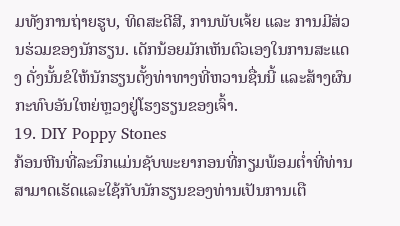ມທັງການຖ່າຍຮູບ, ທິດສະດີສີ, ການພັບເຈ້ຍ ແລະ ການມີສ່ວນຮ່ວມຂອງນັກຮຽນ. ເດັກນ້ອຍມັກເຫັນຕົວເອງໃນການສະແດງ ດັ່ງນັ້ນຂໍໃຫ້ນັກຮຽນຕັ້ງທ່າທາງທີ່ຫວານຊື່ນນີ້ ແລະສ້າງຜົນກະທົບອັນໃຫຍ່ຫຼວງຢູ່ໂຮງຮຽນຂອງເຈົ້າ.
19. DIY Poppy Stones
ກ້ອນຫີນທີ່ລະນຶກແມ່ນຊັບພະຍາກອນທີ່ກຽມພ້ອມຕໍ່າທີ່ທ່ານສາມາດເຮັດແລະໃຊ້ກັບນັກຮຽນຂອງທ່ານເປັນການເຕື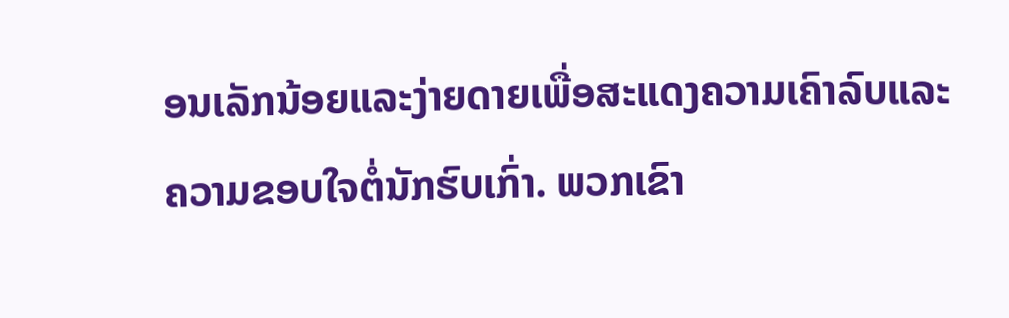ອນເລັກນ້ອຍແລະງ່າຍດາຍເພື່ອສະແດງຄວາມເຄົາລົບແລະຄວາມຂອບໃຈຕໍ່ນັກຮົບເກົ່າ. ພວກເຂົາ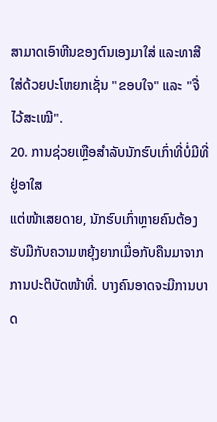ສາມາດເອົາຫີນຂອງຕົນເອງມາໃສ່ ແລະທາສີໃສ່ດ້ວຍປະໂຫຍກເຊັ່ນ "ຂອບໃຈ" ແລະ "ຈື່ໄວ້ສະເໝີ".
20. ການຊ່ວຍເຫຼືອສໍາລັບນັກຮົບເກົ່າທີ່ບໍ່ມີທີ່ຢູ່ອາໃສ
ແຕ່ໜ້າເສຍດາຍ, ນັກຮົບເກົ່າຫຼາຍຄົນຕ້ອງຮັບມືກັບຄວາມຫຍຸ້ງຍາກເມື່ອກັບຄືນມາຈາກການປະຕິບັດໜ້າທີ່. ບາງຄົນອາດຈະມີການບາດ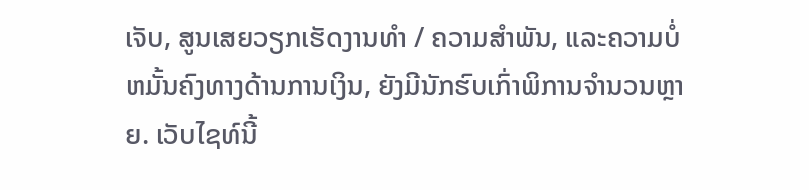ເຈັບ, ສູນເສຍວຽກເຮັດງານທໍາ / ຄວາມສໍາພັນ, ແລະຄວາມບໍ່ຫມັ້ນຄົງທາງດ້ານການເງິນ, ຍັງມີນັກຮົບເກົ່າພິການຈໍານວນຫຼາຍ. ເວັບໄຊທ໌ນີ້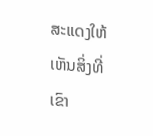ສະແດງໃຫ້ເຫັນສິ່ງທີ່ເຂົາ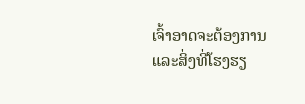ເຈົ້າອາດຈະຕ້ອງການແລະສິ່ງທີ່ໂຮງຮຽ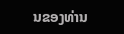ນຂອງທ່ານ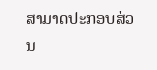ສາມາດປະກອບສ່ວນ